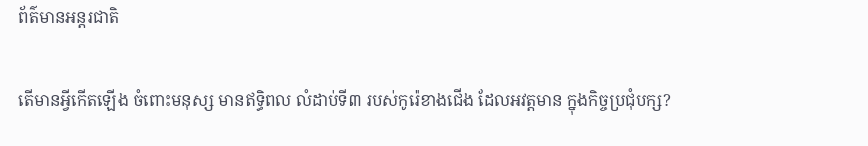ព័ត៌មានអន្តរជាតិ

តើមានអ្វីកើតឡើង ចំពោះមនុស្ស មានឥទ្ធិពល លំដាប់ទី៣ របស់កូរ៉េខាងជើង ដែលអវត្ដមាន ក្នុងកិច្ចប្រជុំបក្ស?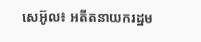សេអ៊ូល៖ អតីតនាយករដ្ឋម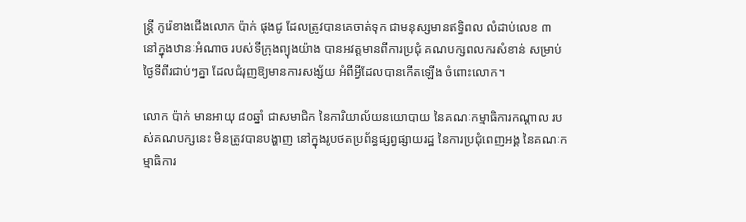ន្រ្តី កូរ៉េខាងជើងលោក ប៉ាក់ ផុងជូ ដែលត្រូវបានគេចាត់ទុក ជាមនុស្សមានឥទ្ធិពល លំដាប់លេខ ៣ នៅក្នុងឋានៈអំណាច របស់ទីក្រុងព្យុងយ៉ាង បានអវត្តមានពីការប្រជុំ គណបក្សពលករសំខាន់ សម្រាប់ថ្ងៃទីពីរជាប់ៗគ្នា ដែលជំរុញឱ្យមានការសង្ស័យ អំពីអ្វីដែលបានកើតឡើង ចំពោះលោក។

លោក ប៉ាក់ មានអាយុ ៨០ឆ្នាំ ជាសមាជិក នៃការិយាល័យនយោបាយ នៃគណៈកម្មាធិការកណ្តាល របស់គណបក្សនេះ មិនត្រូវបានបង្ហាញ នៅក្នុងរូបថតប្រព័ន្ធផ្សព្វផ្សាយរដ្ឋ នៃការប្រជុំពេញអង្គ នៃគណៈកម្មាធិការ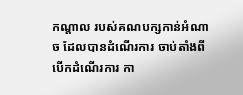កណ្តាល របស់គណបក្សកាន់អំណាច ដែលបានដំណើរការ ចាប់តាំងពីបើកដំណើរការ កា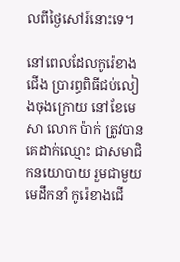លពីថ្ងៃសៅរ៍នោះទេ។

នៅពេលដែលកូរ៉េខាងជើង ប្រារព្ធពិធីជប់លៀងចុងក្រោយ នៅខែមេសា លោក ប៉ាក់ ត្រូវបានគេដាក់ឈ្មោះ ជាសមាជិកនយោបាយ រួមជាមួយមេដឹកនាំ កូរ៉េខាងជើ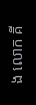ង លោក គី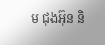ម ជុងអ៊ុន និ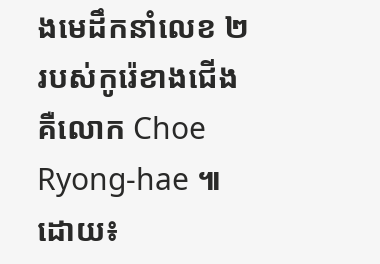ងមេដឹកនាំលេខ ២ របស់កូរ៉េខាងជើង គឺលោក Choe Ryong-hae ៕
ដោយ៖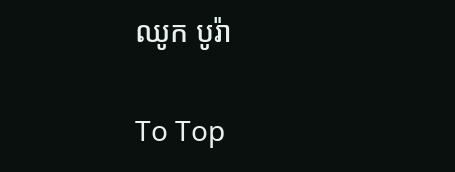ឈូក បូរ៉ា

To Top